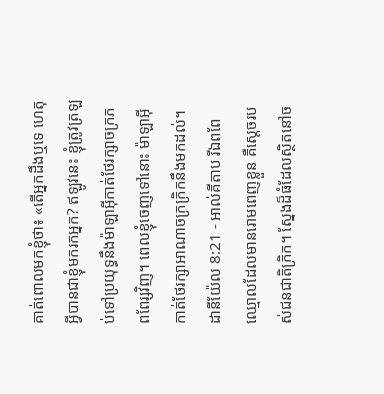គាត់ពោលមកខ្ញុំថា៖ «តើអ្នកដឹងឬទេ ហេតុអ្វីបានជាខ្ញុំមករកអ្នក? ឥឡូវនេះ ខ្ញុំត្រូវត្រឡប់ទៅប្រយុទ្ធនឹងម៉ាឡាអ៊ីកាត់ថែរក្សាចក្រភពពែរ្សវិញ។ ពេលខ្ញុំចេញទៅនោះ ម៉ាឡាអ៊ីកាត់ថែរក្សាអាណាចក្រក្រិកនឹងមកដល់។
ដានីយ៉ែល 8:21 - អាល់គីតាប រីឯពពែឈ្មោលដែលមានរោមពេញខ្លួន គឺស្ដេចរបស់ជនជាតិក្រិក។ ស្នែងដ៏ធំដែលស្ថិតនៅច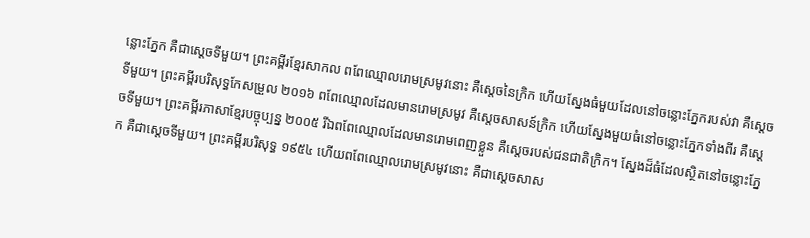ន្លោះភ្នែក គឺជាស្ដេចទីមួយ។ ព្រះគម្ពីរខ្មែរសាកល ពពែឈ្មោលរោមស្រមូវនោះ គឺស្ដេចនៃក្រិក ហើយស្នែងធំមួយដែលនៅចន្លោះភ្នែករបស់វា គឺស្ដេចទីមួយ។ ព្រះគម្ពីរបរិសុទ្ធកែសម្រួល ២០១៦ ពពែឈ្មោលដែលមានរោមស្រមូវ គឺស្តេចសាសន៍ក្រិក ហើយស្នែងមួយធំនៅចន្លោះភ្នែកទាំងពីរ គឺស្តេចទីមួយ។ ព្រះគម្ពីរភាសាខ្មែរបច្ចុប្បន្ន ២០០៥ រីឯពពែឈ្មោលដែលមានរោមពេញខ្លួន គឺស្ដេចរបស់ជនជាតិក្រិក។ ស្នែងដ៏ធំដែលស្ថិតនៅចន្លោះភ្នែក គឺជាស្ដេចទីមួយ។ ព្រះគម្ពីរបរិសុទ្ធ ១៩៥៤ ហើយពពែឈ្មោលរោមស្រមូវនោះ គឺជាស្តេចសាស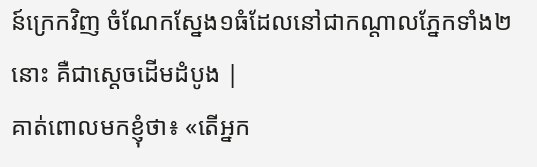ន៍ក្រេកវិញ ចំណែកស្នែង១ធំដែលនៅជាកណ្តាលភ្នែកទាំង២នោះ គឺជាស្តេចដើមដំបូង |
គាត់ពោលមកខ្ញុំថា៖ «តើអ្នក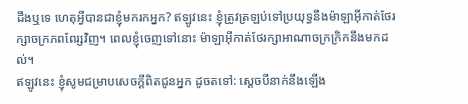ដឹងឬទេ ហេតុអ្វីបានជាខ្ញុំមករកអ្នក? ឥឡូវនេះ ខ្ញុំត្រូវត្រឡប់ទៅប្រយុទ្ធនឹងម៉ាឡាអ៊ីកាត់ថែរក្សាចក្រភពពែរ្សវិញ។ ពេលខ្ញុំចេញទៅនោះ ម៉ាឡាអ៊ីកាត់ថែរក្សាអាណាចក្រក្រិកនឹងមកដល់។
ឥឡូវនេះ ខ្ញុំសូមជម្រាបសេចក្ដីពិតជូនអ្នក ដូចតទៅ: ស្ដេចបីនាក់នឹងឡើង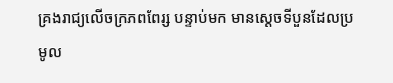គ្រងរាជ្យលើចក្រភពពែរ្ស បន្ទាប់មក មានស្ដេចទីបួនដែលប្រមូល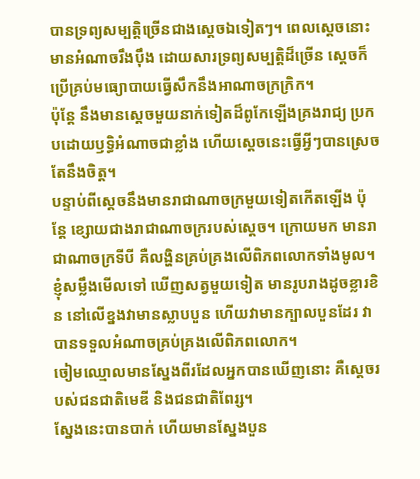បានទ្រព្យសម្បត្តិច្រើនជាងស្ដេចឯទៀតៗ។ ពេលស្ដេចនោះមានអំណាចរឹងប៉ឹង ដោយសារទ្រព្យសម្បត្តិដ៏ច្រើន ស្ដេចក៏ប្រើគ្រប់មធ្យោបាយធ្វើសឹកនឹងអាណាចក្រក្រិក។
ប៉ុន្តែ នឹងមានស្ដេចមួយនាក់ទៀតដ៏ពូកែឡើងគ្រងរាជ្យ ប្រកបដោយឫទ្ធិអំណាចជាខ្លាំង ហើយស្ដេចនេះធ្វើអ្វីៗបានស្រេចតែនឹងចិត្ត។
បន្ទាប់ពីស្តេចនឹងមានរាជាណាចក្រមួយទៀតកើតឡើង ប៉ុន្តែ ខ្សោយជាងរាជាណាចក្ររបស់ស្តេច។ ក្រោយមក មានរាជាណាចក្រទីបី គឺលង្ហិនគ្រប់គ្រងលើពិភពលោកទាំងមូល។
ខ្ញុំសម្លឹងមើលទៅ ឃើញសត្វមួយទៀត មានរូបរាងដូចខ្លារខិន នៅលើខ្នងវាមានស្លាបបួន ហើយវាមានក្បាលបួនដែរ វាបានទទួលអំណាចគ្រប់គ្រងលើពិភពលោក។
ចៀមឈ្មោលមានស្នែងពីរដែលអ្នកបានឃើញនោះ គឺស្ដេចរបស់ជនជាតិមេឌី និងជនជាតិពែរ្ស។
ស្នែងនេះបានបាក់ ហើយមានស្នែងបួន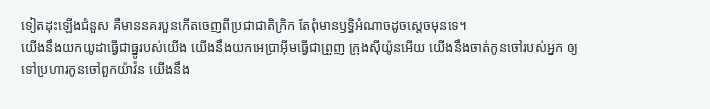ទៀតដុះឡើងជំនួស គឺមាននគរបួនកើតចេញពីប្រជាជាតិក្រិក តែពុំមានឫទ្ធិអំណាចដូចស្ដេចមុនទេ។
យើងនឹងយកយូដាធ្វើជាធ្នូរបស់យើង យើងនឹងយកអេប្រាអ៊ីមធ្វើជាព្រួញ ក្រុងស៊ីយ៉ូនអើយ យើងនឹងចាត់កូនចៅរបស់អ្នក ឲ្យទៅប្រហារកូនចៅពួកយ៉ាវ៉ន យើងនឹង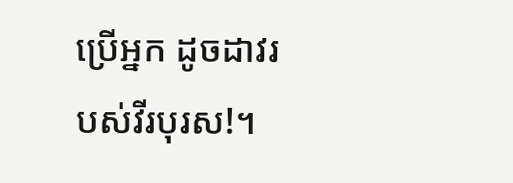ប្រើអ្នក ដូចដាវរបស់វីរបុរស!។